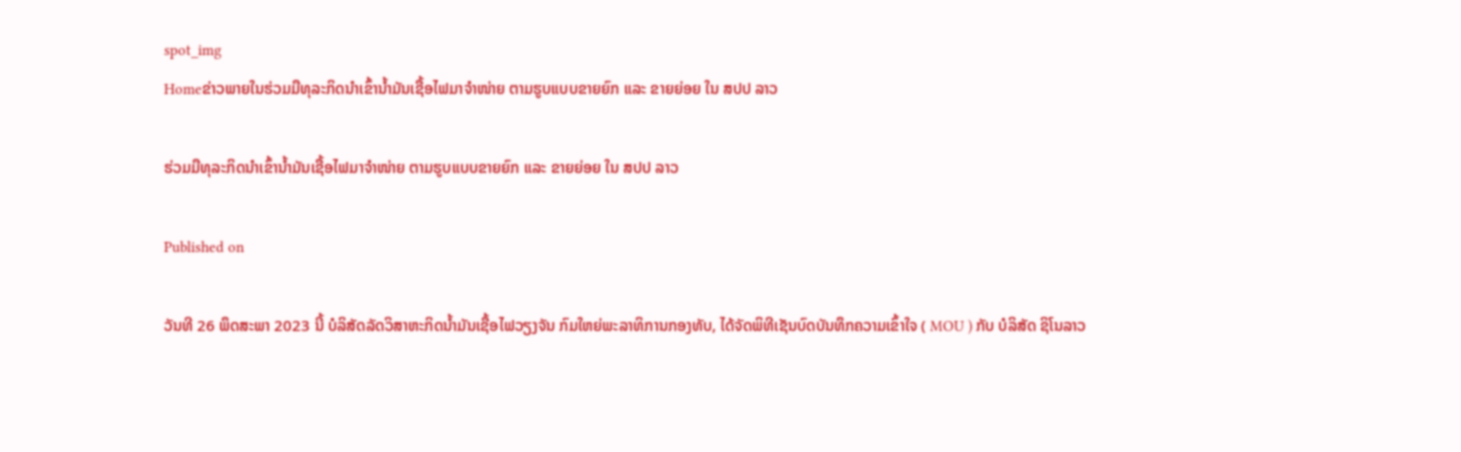spot_img
Homeຂ່າວພາຍໃນຮ່ວມມືທຸລະກິດນໍາເຂົ້ານໍ້າມັນເຊື້ອໄຟມາຈໍາໜ່າຍ ຕາມຮູບແບບຂາຍຍົກ ແລະ ຂາຍຍ່ອຍ ໃນ ສປປ ລາວ

ຮ່ວມມືທຸລະກິດນໍາເຂົ້ານໍ້າມັນເຊື້ອໄຟມາຈໍາໜ່າຍ ຕາມຮູບແບບຂາຍຍົກ ແລະ ຂາຍຍ່ອຍ ໃນ ສປປ ລາວ

Published on

ວັນທີ 26 ພຶດສະພາ 2023 ນີ້ ບໍລິສັດລັດວິສາຫະກິດນໍ້າມັນເຊື້ອໄຟວຽງຈັນ ກົມໃຫຍ່ພະລາທິການກອງທັບ, ໄດ້ຈັດພິທີເຊັນບົດບັນທຶກຄວາມເຂົ້າໃຈ ( MOU ) ກັບ ບໍລິສັດ ຊິໂນລາວ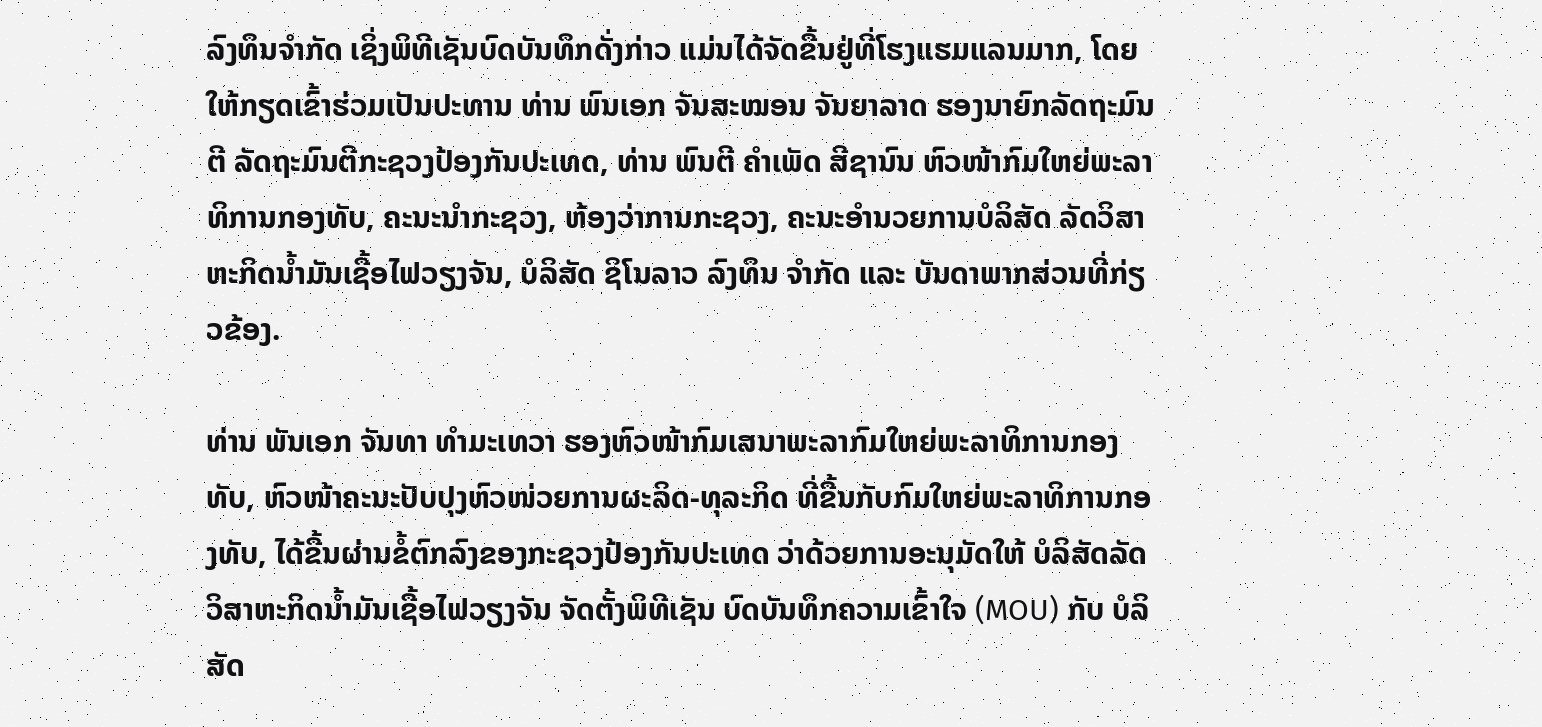ລົງທຶນຈໍາກັດ ເຊິ່ງພິທີເຊັນບົດບັນທຶກດັ່ງກ່າວ ແມ່ນໄດ້ຈັດຂື້ນຢູ່ທີ່ໂຮງແຮມແລນມາກ, ໂດຍໃຫ້ກຽດເຂົ້າຮ່ວມເປັນປະທານ ທ່ານ ພົນເອກ ຈັນສະໝອນ ຈັນຍາລາດ ຮອງນາຍົກລັດຖະມົນຕີ ລັດຖະມົນຕີກະຊວງປ້ອງກັນປະເທດ, ທ່ານ ພົນຕີ ຄໍາເພັດ ສີຊານົນ ຫົວໜ້າກົມໃຫຍ່ພະລາທິການກອງທັບ, ຄະນະນໍາກະຊວງ, ຫ້ອງວ່າການກະຊວງ, ຄະນະອໍານວຍການບໍລິສັດ ລັດວິສາຫະກິດນໍ້າມັນເຊື້ອໄຟວຽງຈັນ, ບໍລິສັດ ຊິໂນລາວ ລົງທຶນ ຈໍາກັດ ແລະ ບັນດາພາກສ່ວນທີ່ກ່ຽວຂ້ອງ.

ທ່ານ ພັນເອກ ຈັນທາ ທໍາມະເທວາ ຮອງຫົວໜ້າກົມເສນາພະລາກົມໃຫຍ່ພະລາທິການກອງທັບ, ຫົວໜ້າຄະນະປັບປຸງຫົວໜ່ວຍການຜະລິດ-ທຸລະກິດ ທີ່ຂື້ນກັບກົມໃຫຍ່ພະລາທິການກອງທັບ, ໄດ້ຂື້ນຜ່ານຂໍ້ຕົກລົງຂອງກະຊວງປ້ອງກັນປະເທດ ວ່າດ້ວຍການອະນຸມັດໃຫ້ ບໍລິສັດລັດວິສາຫະກິດນໍ້າມັນເຊື້ອໄຟວຽງຈັນ ຈັດຕັ້ງພິທີເຊັນ ບົດບັນທຶກຄວາມເຂົ້າໃຈ (MOU) ກັບ ບໍລິສັດ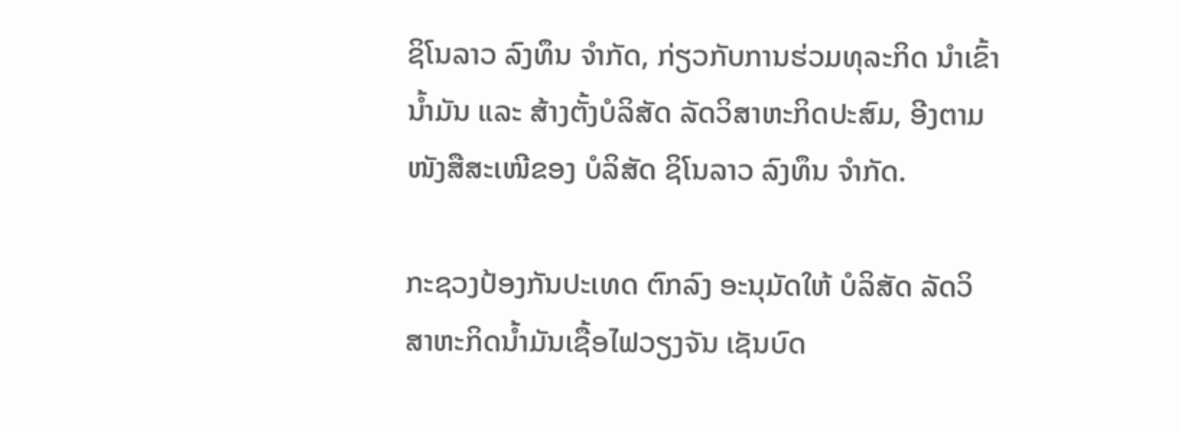ຊິໂນລາວ ລົງທຶນ ຈຳກັດ, ກ່ຽວກັບການຮ່ວມທຸລະກິດ ນໍາເຂົ້ານໍ້າມັນ ແລະ ສ້າງຕັ້ງບໍລິສັດ ລັດວິສາຫະກິດປະສົມ, ອີງຕາມ ໜັງສືສະເໜີຂອງ ບໍລິສັດ ຊິໂນລາວ ລົງທຶນ ຈຳກັດ.

ກະຊວງປ້ອງກັນປະເທດ ຕົກລົງ ອະນຸມັດໃຫ້ ບໍລິສັດ ລັດວິສາຫະກິດນ້ຳມັນເຊື້ອໄຟວຽງຈັນ ເຊັນບົດ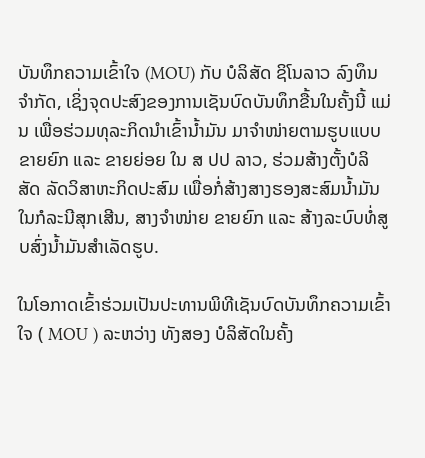ບັນທຶກຄວາມເຂົ້າໃຈ (MOU) ກັບ ບໍລິສັດ ຊິໂນລາວ ລົງທຶນ ຈຳກັດ, ເຊິ່ງຈຸດປະສົງຂອງການເຊັນບົດບັນທຶກຂື້ນໃນຄັ້ງນີ້ ແມ່ນ ເພື່ອຮ່ວມທຸລະກິດນຳເຂົ້ານ້ຳມັນ ມາຈຳໜ່າຍຕາມຮູບແບບຂາຍຍົກ ແລະ ຂາຍຍ່ອຍ ໃນ ສ ປປ ລາວ, ຮ່ວມສ້າງຕັ້ງບໍລິສັດ ລັດວິສາຫະກິດປະສົມ ເພື່ອກໍ່ສ້າງສາງຮອງສະສົມນໍ້າມັນ ໃນກໍລະນີສຸກເສີນ, ສາງຈໍາໜ່າຍ ຂາຍຍົກ ແລະ ສ້າງລະບົບທໍ່ສູບສົ່ງນ້ຳມັນສຳເລັດຮູບ.

ໃນໂອກາດເຂົ້າຮ່ວມເປັນປະທານພິທີເຊັນບົດບັນທຶກຄວາມເຂົ້າໃຈ ( MOU ) ລະຫວ່າງ ທັງສອງ ບໍລິສັດໃນຄັ້ງ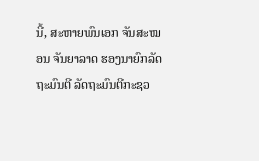ນີ້, ສະຫາຍພົນເອກ ຈັນສະໝອນ ຈັນຍາລາດ ຮອງນາຍົກລັດຖະມົນຕີ ລັດຖະມົນຕີກະຊວ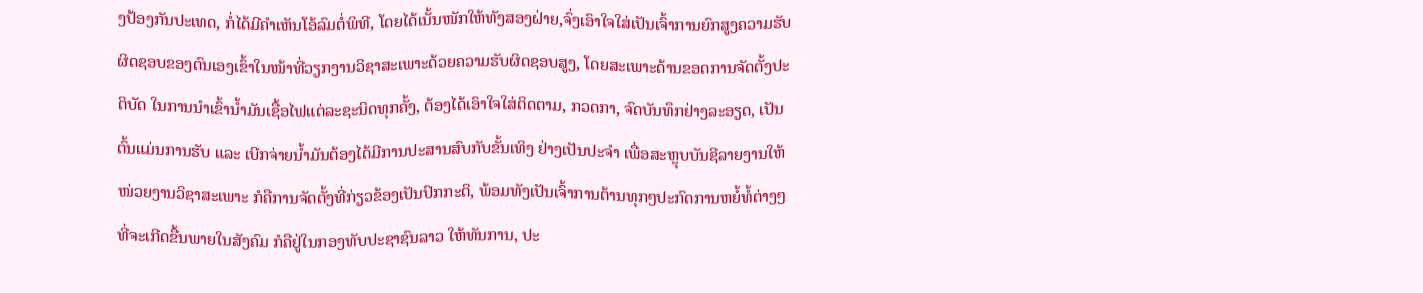ງປ້ອງກັນປະເທດ, ກໍ່ໄດ້ມີຄໍາເຫັນໂອ້ລົມຕໍ່ພິທີ, ໂດຍໄດ້ເນັ້ນໜັກໃຫ້ທັງສອງຝ່າຍ,ຈົ່ງເອົາໃຈໃສ່ເປັນເຈົ້າການຍົກສູງຄວາມຮັບຜິດຊອບຂອງຕົນເອງເຂົ້າໃນໜ້າທີ່ວຽກງານວິຊາສະເພາະດ້ວຍຄວາມຮັບຜິດຊອບສູງ, ໂດຍສະເພາະດ້ານຂອດການຈັດຕັ້ງປະຕິບັດ ໃນການນໍາເຂົ້ານໍ້າມັນເຊື້ອໄຟແຕ່ລະຊະນິດທຸກຄັ້ງ, ຕ້ອງໄດ້ເອົາໃຈໃສ່ຕິດຕາມ, ກວດກາ, ຈົດບັນທຶກຢ່າງລະອຽດ, ເປັນຕົ້ນແມ່ນການຮັບ ແລະ ເບີກຈ່າຍນໍ້າມັນຕ້ອງໄດ້ມີການປະສານສົບກັບຂັ້ນເທິງ ຢ່າງເປັນປະຈໍາ ເພື່ອສະຫຼຸບບັນຊີລາຍງານໃຫ້ໜ່ວຍງານວິຊາສະເພາະ ກໍຄືການຈັດຕັ້ງທີ່ກ່ຽວຂ້ອງເປັນປົກກະຕິ, ພ້ອມທັງເປັນເຈົ້າການຕ້ານທຸກໆປະກົດການຫຍໍ້ທໍ້ຕ່າງໆທີ່ຈະເກີດຂື້ນພາຍໃນສັງຄົມ ກໍຄືຢູ່ໃນກອງທັບປະຊາຊົນລາວ ໃຫ້ທັນການ, ປະ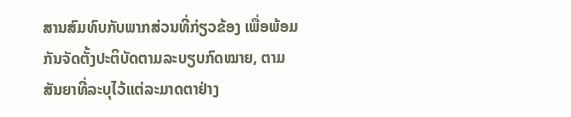ສານສົມທົບກັບພາກສ່ວນທີ່ກ່ຽວຂ້ອງ ເພື່ອພ້ອມກັນຈັດຕັ້ງປະຕິບັດຕາມລະບຽບກົດໝາຍ, ຕາມສັນຍາທີ່ລະບຸໄວ້ແຕ່ລະມາດຕາຢ່າງ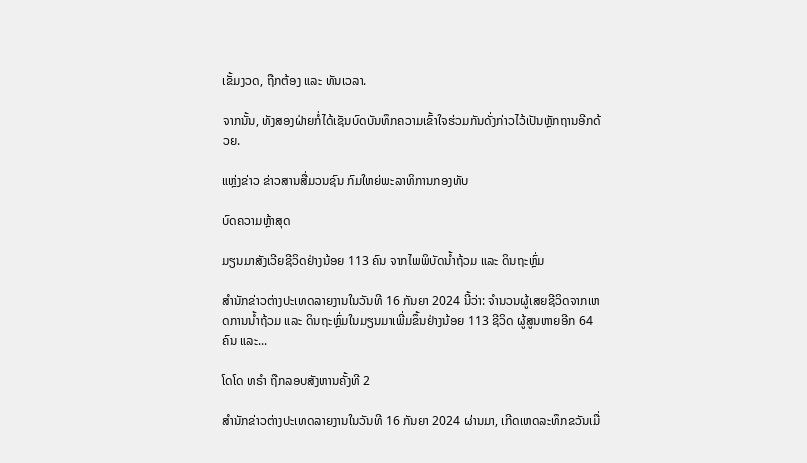ເຂັ້ມງວດ, ຖືກຕ້ອງ ແລະ ທັນເວລາ.

ຈາກນັ້ນ, ທັງສອງຝ່າຍກໍ່ໄດ້ເຊັນບົດບັນທຶກຄວາມເຂົ້າໃຈຮ່ວມກັນດັ່ງກ່າວໄວ້ເປັນຫຼັກຖານອີກດ້ວຍ.

ແຫຼ່ງຂ່າວ ຂ່າວສານສື່ມວນຊົນ ກົມໃຫຍ່ພະລາທິການກອງທັບ

ບົດຄວາມຫຼ້າສຸດ

ມຽນມາສັງເວີຍຊີວິດຢ່າງນ້ອຍ 113 ຄົນ ຈາກໄພພິບັດນ້ຳຖ້ວມ ແລະ ດິນຖະຫຼົ່ມ

ສຳນັກຂ່າວຕ່າງປະເທດລາຍງານໃນວັນທີ 16 ກັນຍາ 2024 ນີ້ວ່າ: ຈຳນວນຜູ້ເສຍຊີວິດຈາກເຫດການນ້ຳຖ້ວມ ແລະ ດິນຖະຫຼົ່ມໃນມຽນມາເພີ່ມຂຶ້ນຢ່າງນ້ອຍ 113 ຊີວິດ ຜູ້ສູນຫາຍອີກ 64 ຄົນ ແລະ...

ໂດໂດ ທຣຳ ຖືກລອບສັງຫານຄັ້ງທີ 2

ສຳນັກຂ່າວຕ່າງປະເທດລາຍງານໃນວັນທີ 16 ກັນຍາ 2024 ຜ່ານມາ, ເກີດເຫດລະທຶກຂວັນເມື່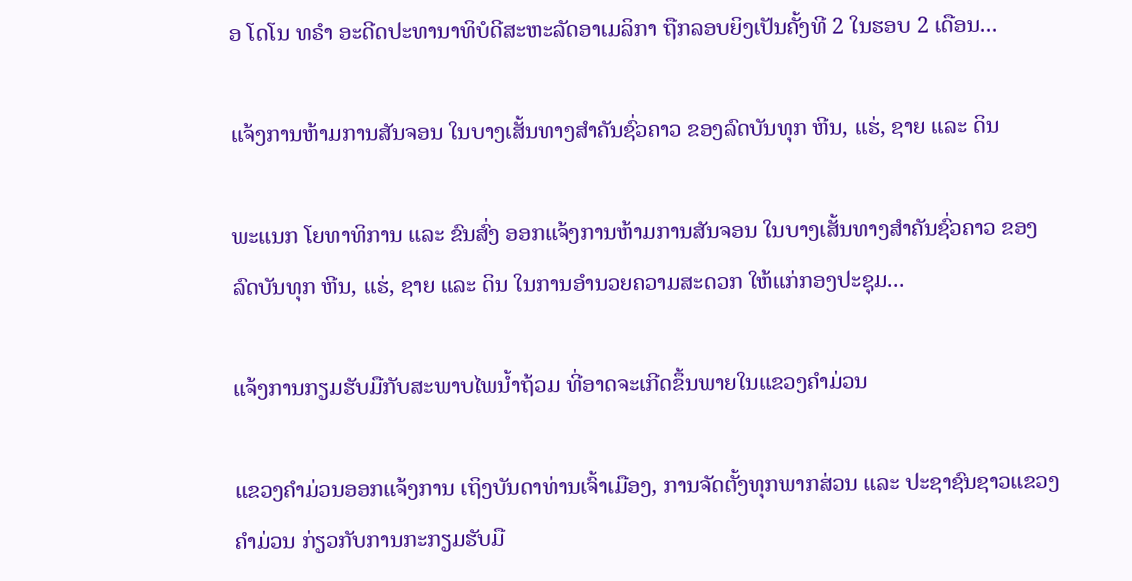ອ ໂດໂນ ທຣຳ ອະດີດປະທານາທິບໍດີສະຫະລັດອາເມລິກາ ຖືກລອບຍິງເປັນຄັ້ງທີ 2 ໃນຮອບ 2 ເດືອນ...

ແຈ້ງການຫ້າມການສັນຈອນ ໃນບາງເສັ້ນທາງສໍາຄັນຊົ່ວຄາວ ຂອງລົດບັນທຸກ ຫີນ, ແຮ່, ຊາຍ ແລະ ດິນ

ພະແນກ ໂຍທາທິການ ແລະ ຂົນສົ່ງ ອອກແຈ້ງການຫ້າມການສັນຈອນ ໃນບາງເສັ້ນທາງສໍາຄັນຊົ່ວຄາວ ຂອງລົດບັນທຸກ ຫີນ, ແຮ່, ຊາຍ ແລະ ດິນ ໃນການອໍານວຍຄວາມສະດວກ ໃຫ້ແກ່ກອງປະຊຸມ...

ແຈ້ງການກຽມຮັບມືກັບສະພາບໄພນໍ້າຖ້ວມ ທີ່ອາດຈະເກີດຂຶ້ນພາຍໃນແຂວງຄໍາມ່ວນ

ແຂວງຄຳມ່ວນອອກແຈ້ງການ ເຖິງບັນດາທ່ານເຈົ້າເມືອງ, ການຈັດຕັ້ງທຸກພາກສ່ວນ ແລະ ປະຊາຊົນຊາວແຂວງຄໍາມ່ວນ ກ່ຽວກັບການກະກຽມຮັບມື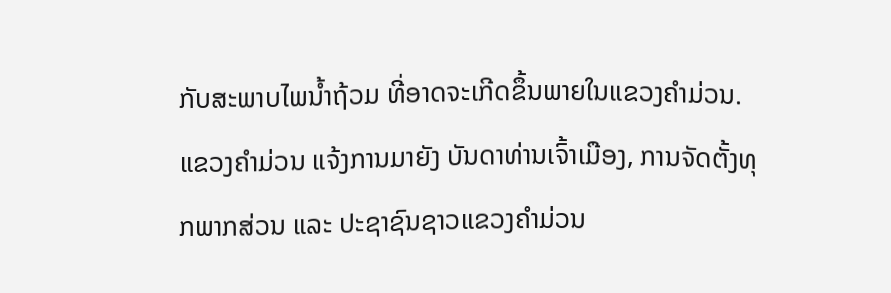ກັບສະພາບໄພນໍ້າຖ້ວມ ທີ່ອາດຈະເກີດຂຶ້ນພາຍໃນແຂວງຄໍາມ່ວນ. ແຂວງຄໍາມ່ວນ ແຈ້ງການມາຍັງ ບັນດາທ່ານເຈົ້າເມືອງ, ການຈັດຕັ້ງທຸກພາກສ່ວນ ແລະ ປະຊາຊົນຊາວແຂວງຄໍາມ່ວນ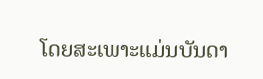ໂດຍສະເພາະແມ່ນບັນດາ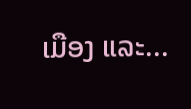ເມືອງ ແລະ...